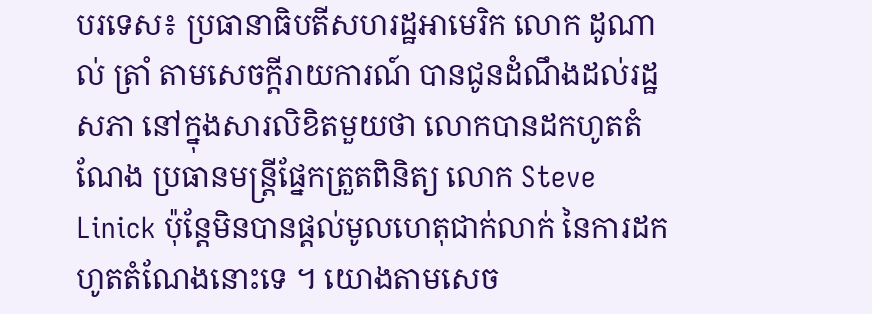បរទេស៖ ប្រធានាធិបតីសហរដ្ឋអាមេរិក លោក ដូណាល់ ត្រាំ តាមសេចក្តីរាយការណ៍ បានជូនដំណឹងដល់រដ្ឋសភា នៅក្នុងសារលិខិតមួយថា លោកបានដកហូតតំណែង ប្រធានមន្ត្រីផ្នែកត្រួតពិនិត្យ លោក Steve Linick ប៉ុន្តែមិនបានផ្តល់មូលហេតុជាក់លាក់ នៃការដកហូតតំណែងនោះទេ ។ យោងតាមសេច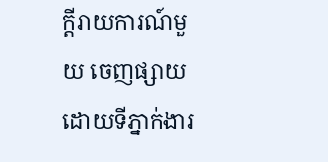ក្តីរាយការណ៍មួយ ចេញផ្សាយដោយទីភ្នាក់ងារ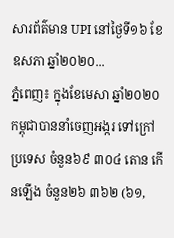សារព័ត៌មាន UPI នៅថ្ងៃទី១៦ ខែឧសភា ឆ្នាំ២០២០...
ភ្នំពេញ៖ ក្នុងខែមេសា ឆ្នាំ២០២០ កម្ពុជាបាននាំចេញអង្ករ ទៅក្រៅប្រទេស ចំនួន៦៩ ៣០៤ តោន កើនឡើង ចំនួន២៦ ៣៦២ (៦១,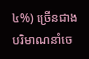៤%) ច្រើនជាងបរិមាណនាំចេ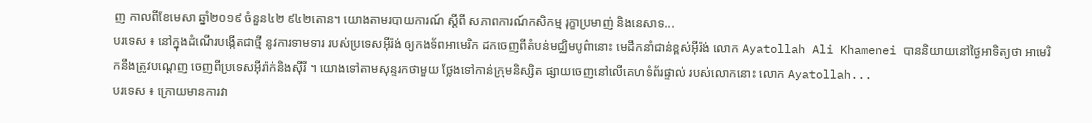ញ កាលពីខែមេសា ឆ្នាំ២០១៩ ចំនួន៤២ ៩៤២តោន។ យោងតាមរបាយការណ៍ ស្ដីពី សភាពការណ៍កសិកម្ម រុក្ខាប្រមាញ់ និងនេសាទ...
បរទេស ៖ នៅក្នុងដំណើរបង្កើតជាថ្មី នូវការទាមទារ របស់ប្រទេសអ៊ីរ៉ង់ ឲ្យកងទ័ពអាមេរិក ដកចេញពីតំបន់មជ្ឈិមបូព៌ានោះ មេដឹកនាំជាន់ខ្ពស់អ៊ីរ៉ង់ លោក Ayatollah Ali Khamenei បាននិយាយនៅថ្ងៃអាទិត្យថា អាមេរិកនឹងត្រូវបណ្ដេញ ចេញពីប្រទេសអ៊ីរ៉ាក់និងស៊ីរី ។ យោងទៅតាមសុន្ទរកថាមួយ ថ្លែងទៅកាន់ក្រុមនិស្សិត ផ្សាយចេញនៅលើគេហទំព័រផ្ទាល់ របស់លោកនោះ លោក Ayatollah...
បរទេស ៖ ក្រោយមានការវា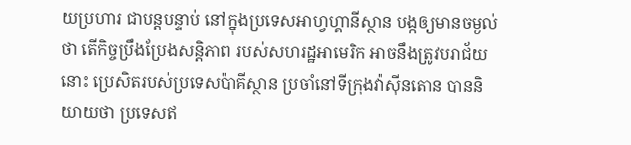យប្រហារ ជាបន្តបន្ទាប់ នៅក្នុងប្រទេសអាហ្វហ្គានីស្ថាន បង្កឲ្យមានចម្ងល់ថា តើកិច្ចប្រឹងប្រែងសន្តិភាព របស់សហរដ្ឋអាមេរិក អាចនឹងត្រូវបរាជ័យនោះ ប្រេសិតរបស់ប្រទេសប៉ាគីស្ថាន ប្រចាំនៅទីក្រុងវ៉ាស៊ីនតោន បាននិយាយថា ប្រទេសឥ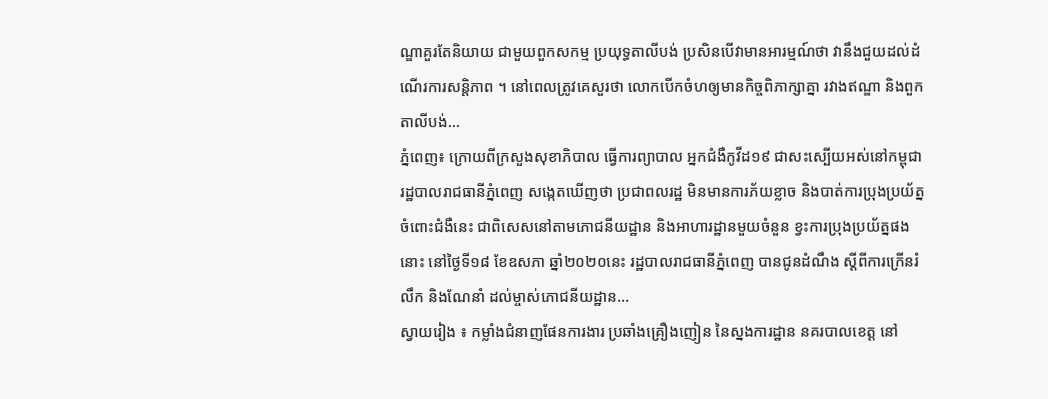ណ្ឌាគួរតែនិយាយ ជាមួយពួកសកម្ម ប្រយុទ្ធតាលីបង់ ប្រសិនបើវាមានអារម្មណ៍ថា វានឹងជួយដល់ដំណើរការសន្តិភាព ។ នៅពេលត្រូវគេសួរថា លោកបើកចំហឲ្យមានកិច្ចពិភាក្សាគ្នា រវាងឥណ្ឌា និងពួកតាលីបង់...
ភ្នំពេញ៖ ក្រោយពីក្រសួងសុខាភិបាល ធ្វើការព្យាបាល អ្នកជំងឺកូវីដ១៩ ជាសះស្បើយអស់នៅកម្ពុជា រដ្ឋបាលរាជធានីភ្នំពេញ សង្កេតឃើញថា ប្រជាពលរដ្ឋ មិនមានការភ័យខ្លាច និងបាត់ការប្រុងប្រយ័ត្ន ចំពោះជំងឺនេះ ជាពិសេសនៅតាមភោជនីយដ្ឋាន និងអាហារដ្ឋានមួយចំនួន ខ្វះការប្រុងប្រយ័ត្នផងនោះ នៅថ្ងៃទី១៨ ខែឧសភា ឆ្នាំ២០២០នេះ រដ្ឋបាលរាជធានីភ្នំពេញ បានជូនដំណឹង ស្តីពីការក្រើនរំលឹក និងណែនាំ ដល់ម្ចាស់ភោជនីយដ្ឋាន...
ស្វាយរៀង ៖ កម្លាំងជំនាញផែនការងារ ប្រឆាំងគ្រឿងញៀន នៃស្នងការដ្ឋាន នគរបាលខេត្ត នៅ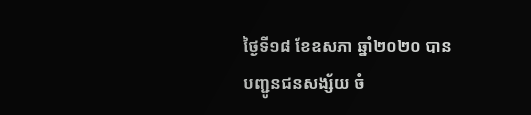ថ្ងៃទី១៨ ខែឧសភា ឆ្នាំ២០២០ បានបញ្ជូនជនសង្ស័យ ចំ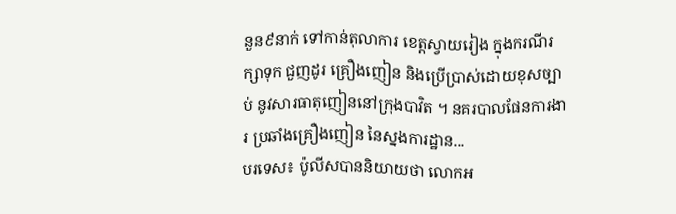នួន៩នាក់ ទៅកាន់តុលាការ ខេត្តស្វាយរៀង ក្នុងករណីរក្សាទុក ជួញដូរ គ្រឿងញៀន និងប្រើប្រាស់ដោយខុសច្បាប់ នូវសារធាតុញៀននៅក្រុងបាវិត ។ នគរបាលផែនការងារ ប្រឆាំងគ្រឿងញៀន នៃស្នងការដ្ឋាន...
បរទេស៖ ប៉ូលីសបាននិយាយថា លោកអ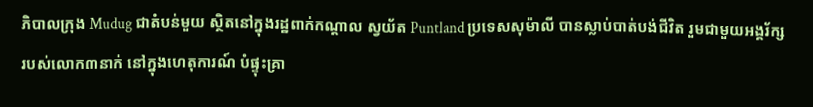ភិបាលក្រុង Mudug ជាតំបន់មួយ ស្ថិតនៅក្នុងរដ្ឋពាក់កណ្ដាល ស្វយ័ត Puntland ប្រទេសសុម៉ាលី បានស្លាប់បាត់បង់ជីវិត រួមជាមួយអង្គរ័ក្ស របស់លោក៣នាក់ នៅក្នុងហេតុការណ៍ បំផ្ទុះគ្រា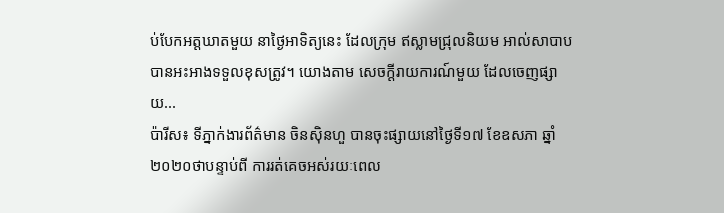ប់បែកអត្តឃាតមួយ នាថ្ងៃអាទិត្យនេះ ដែលក្រុម ឥស្លាមជ្រុលនិយម អាល់សាបាប បានអះអាងទទួលខុសត្រូវ។ យោងតាម សេចក្តីរាយការណ៍មួយ ដែលចេញផ្សាយ...
ប៉ារីស៖ ទីភ្នាក់ងារព័ត៌មាន ចិនស៊ិនហួ បានចុះផ្សាយនៅថ្ងៃទី១៧ ខែឧសភា ឆ្នាំ២០២០ថាបន្ទាប់ពី ការរត់គេចអស់រយៈពេល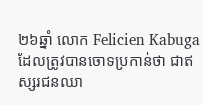២៦ឆ្នាំ លោក Felicien Kabuga ដែលត្រូវបានចោទប្រកាន់ថា ជាឥស្សរជនឈា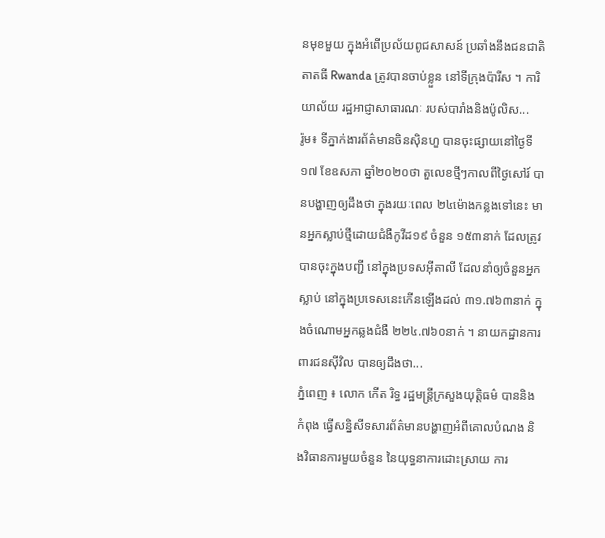នមុខមួយ ក្នុងអំពើប្រល័យពូជសាសន៍ ប្រឆាំងនឹងជនជាតិតាតធី Rwanda ត្រូវបានចាប់ខ្លួន នៅទីក្រុងប៉ារីស ។ ការិយាល័យ រដ្ឋអាជ្ញាសាធារណៈ របស់បារាំងនិងប៉ូលិស...
រ៉ូម៖ ទីភ្នាក់ងារព័ត៌មានចិនស៊ិនហួ បានចុះផ្សាយនៅថ្ងៃទី១៧ ខែឧសភា ឆ្នាំ២០២០ថា តួលេខថ្មីៗកាលពីថ្ងៃសៅរ៍ បានបង្ហាញឲ្យដឹងថា ក្នុងរយៈពេល ២៤ម៉ោងកន្លងទៅនេះ មានអ្នកស្លាប់ថ្មីដោយជំងឺកូវីដ១៩ ចំនួន ១៥៣នាក់ ដែលត្រូវបានចុះក្នុងបញ្ជី នៅក្នុងប្រទសអ៊ីតាលី ដែលនាំឲ្យចំនួនអ្នកស្លាប់ នៅក្នុងប្រទេសនេះកើនឡើងដល់ ៣១.៧៦៣នាក់ ក្នុងចំណោមអ្នកឆ្លងជំងឺ ២២៤.៧៦០នាក់ ។ នាយកដ្ឋានការពារជនស៊ីវិល បានឲ្យដឹងថា...
ភ្នំពេញ ៖ លោក កើត រិទ្ធ រដ្ឋមន្ត្រីក្រសួងយុត្តិធម៌ បាននិងកំពុង ធ្វើសន្និសីទសារព័ត៌មានបង្ហាញអំពីគោលបំណង និងវិធានការមួយចំនួន នៃយុទ្ធនាការដោះស្រាយ ការ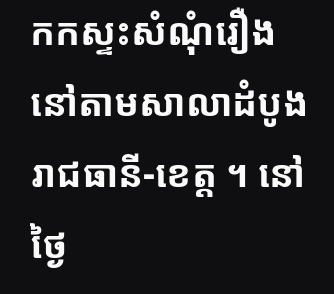កកស្ទះសំណុំរឿងនៅតាមសាលាដំបូងរាជធានី-ខេត្ត ។ នៅថ្ងៃ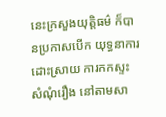នេះក្រសួងយុត្តិធម៌ ក៏បានប្រកាសបើក យុទ្ធនាការដោះស្រាយ ការកកស្ទះសំណុំរឿង នៅតាមសា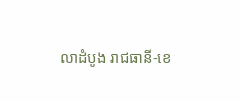លាដំបូង រាជធានី-ខេ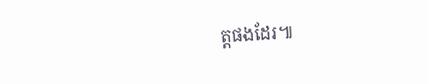ត្តផងដែរ៕